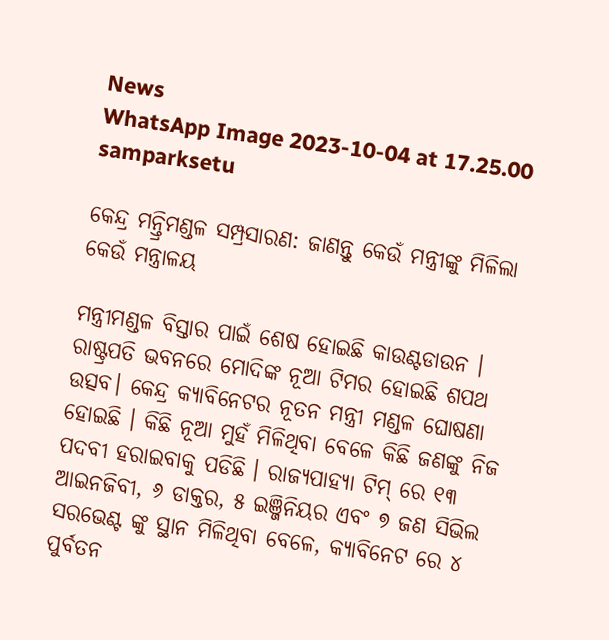News
WhatsApp Image 2023-10-04 at 17.25.00
samparksetu

କେନ୍ଦ୍ର ମନ୍ତ୍ରିମଣ୍ଡଳ ସମ୍ପ୍ରସାରଣ: ଜାଣନ୍ତୁ କେଉଁ ମନ୍ତ୍ରୀଙ୍କୁ ମିଳିଲା କେଉଁ ମନ୍ତ୍ରାଳୟ

ମନ୍ତ୍ରୀମଣ୍ଡଳ ବିସ୍ତାର ପାଇଁ ଶେଷ ହୋଇଛି କାଉଣ୍ଟଡାଉନ । ରାଷ୍ଟ୍ରପତି ଭବନରେ ମୋଦିଙ୍କ ନୂଆ ଟିମର ହୋଇଛି ଶପଥ ଉତ୍ସବ। କେନ୍ଦ୍ର କ୍ୟାବିନେଟର ନୂତନ ମନ୍ତ୍ରୀ ମଣ୍ଡଳ ଘୋଷଣା ହୋଇଛି । କିଛି ନୂଆ ମୁହଁ ମିଳିଥିବା ବେଳେ କିଛି ଜଣଙ୍କୁ ନିଜ ପଦବୀ ହରାଇବାକୁ ପଡିଛି । ରାଜ୍ୟପାହ୍ୟା ଟିମ୍ ରେ ୧୩ ଆଇନଜିବୀ, ୬ ଡାକ୍ତର, ୫ ଇଞ୍ଜିନିୟର ଏବଂ ୭ ଜଣ ସିଭିଲ ସରଭେଣ୍ଟ ଙ୍କୁ ସ୍ଥାନ ମିଳିଥିବା ବେଳେ, କ୍ୟାବିନେଟ ରେ ୪ ପୁର୍ବତନ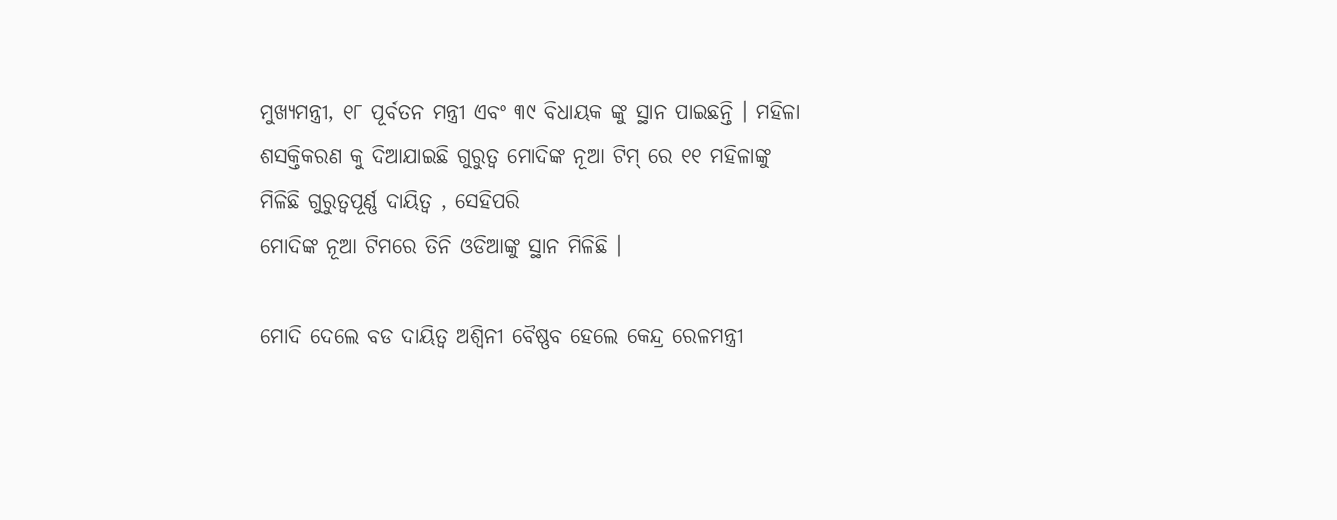ମୁଖ୍ୟମନ୍ତ୍ରୀ, ୧୮ ପୂର୍ବତନ ମନ୍ତ୍ରୀ ଏବଂ ୩୯ ବିଧାୟକ ଙ୍କୁ ସ୍ଥାନ ପାଇଛନ୍ତି । ମହିଳା ଶସକ୍ତିକରଣ କୁ ଦିଆଯାଇଛି ଗୁରୁତ୍ୱ ମୋଦିଙ୍କ ନୂଆ ଟିମ୍ ରେ ୧୧ ମହିଳାଙ୍କୁ ମିଳିଛି ଗୁରୁତ୍ୱପୂର୍ଣ୍ଣ ଦାୟିତ୍ୱ , ସେହିପରି
ମୋଦିଙ୍କ ନୂଆ ଟିମରେ ତିନି ଓଡିଆଙ୍କୁ ସ୍ଥାନ ମିଳିଛି ।

ମୋଦି ଦେଲେ ବଡ ଦାୟିତ୍ୱ ଅଶ୍ୱିନୀ ବୈଷ୍ଣବ ହେଲେ କେନ୍ଦ୍ର ରେଳମନ୍ତ୍ରୀ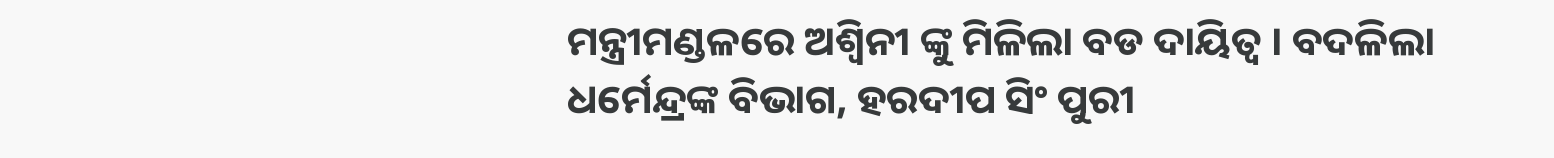ମନ୍ତ୍ରୀମଣ୍ଡଳରେ ଅଶ୍ୱିନୀ ଙ୍କୁ ମିଳିଲା ବଡ ଦାୟିତ୍ୱ । ବଦଳିଲା ଧର୍ମେନ୍ଦ୍ରଙ୍କ ବିଭାଗ, ହରଦୀପ ସିଂ ପୁରୀ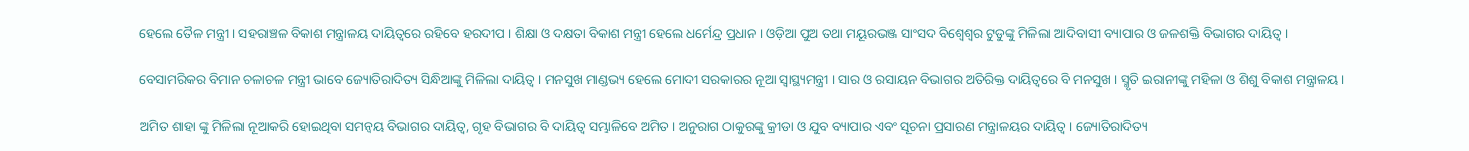ହେଲେ ତୈଳ ମନ୍ତ୍ରୀ । ସହରାଞ୍ଚଳ ବିକାଶ ମନ୍ତ୍ରାଳୟ ଦାୟିତ୍ୱରେ ରହିବେ ହରଦୀପ । ଶିକ୍ଷା ଓ ଦକ୍ଷତା ବିକାଶ ମନ୍ତ୍ରୀ ହେଲେ ଧର୍ମେନ୍ଦ୍ର ପ୍ରଧାନ । ଓଡ଼ିଆ ପୁଅ ତଥା ମୟୂରଭଞ୍ଜ ସାଂସଦ ବିଶ୍ୱେଶ୍ୱର ଟୁଡୁଙ୍କୁ ମିଳିଲା ଆଦିବାସୀ ବ୍ୟାପାର ଓ ଜଳଶକ୍ତି ବିଭାଗର ଦାୟିତ୍ୱ ।

ବେସାମରିକର ବିମାନ ଚଳାଚଳ ମନ୍ତ୍ରୀ ଭାବେ ଜ୍ୟୋତିରାଦିତ୍ୟ ସିନ୍ଧିଆଙ୍କୁ ମିଳିଲା ଦାୟିତ୍ୱ । ମନସୁଖ ମାଣ୍ଡଭ୍ୟ ହେଲେ ମୋଦୀ ସରକାରର ନୂଆ ସ୍ୱାସ୍ଥ୍ୟମନ୍ତ୍ରୀ । ସାର ଓ ରସାୟନ ବିଭାଗର ଅତିରିକ୍ତ ଦାୟିତ୍ୱରେ ବି ମନସୁଖ । ସ୍ମୃତି ଇରାନୀଙ୍କୁ ମହିଳା ଓ ଶିଶୁ ବିକାଶ ମନ୍ତ୍ରାଳୟ ।

ଅମିତ ଶାହା ଙ୍କୁ ମିଳିଲା ନୂଆକରି ହୋଇଥିବା ସମନ୍ୱୟ ବିଭାଗର ଦାୟିତ୍ୱ, ଗୃହ ବିଭାଗର ବି ଦାୟିତ୍ୱ ସମ୍ଭାଳିବେ ଅମିତ । ଅନୁରାଗ ଠାକୁରଙ୍କୁ କ୍ରୀଡା ଓ ଯୁବ ବ୍ୟାପାର ଏବଂ ସୂଚନା ପ୍ରସାରଣ ମନ୍ତ୍ରାଳୟର ଦାୟିତ୍ୱ । ଜ୍ୟୋତିରାଦିତ୍ୟ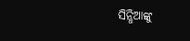ସିନ୍ଧିଆଙ୍କୁ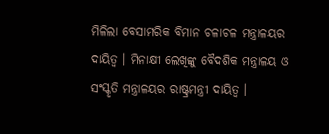ମିଳିଲା ବେସାମରିକ ବିମାନ ଚଳାଚଳ ମନ୍ତ୍ରାଳୟର ଦାୟିତ୍ୱ । ମିନାକ୍ଷୀ ଲେଖିଙ୍କୁ ବୈଦଶିକ ମନ୍ତ୍ରାଳୟ ଓ ସଂସ୍କୃତି ମନ୍ତ୍ରାଳୟର ରାଷ୍ଟ୍ରମନ୍ତ୍ରୀ ଦାୟିତ୍ୱ ।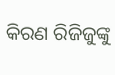କିରଣ ରିଜିଜୁଙ୍କୁ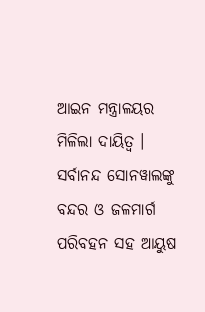ଆଇନ ମନ୍ତ୍ରାଳୟର ମିଳିଲା ଦାୟିତ୍ୱ । ସର୍ବାନନ୍ଦ ସୋନୱାଲଙ୍କୁ ବନ୍ଦର ଓ ଜଳମାର୍ଗ ପରିବହନ ସହ ଆୟୁଷ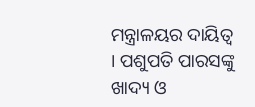ମନ୍ତ୍ରାଳୟର ଦାୟିତ୍ୱ । ପଶୁପତି ପାରସଙ୍କୁ ଖାଦ୍ୟ ଓ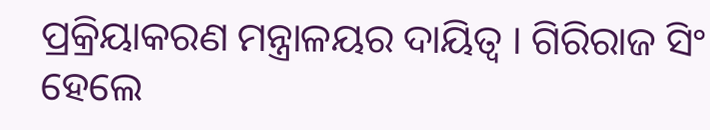ପ୍ରକ୍ରିୟାକରଣ ମନ୍ତ୍ରାଳୟର ଦାୟିତ୍ୱ । ଗିରିରାଜ ସିଂ ହେଲେ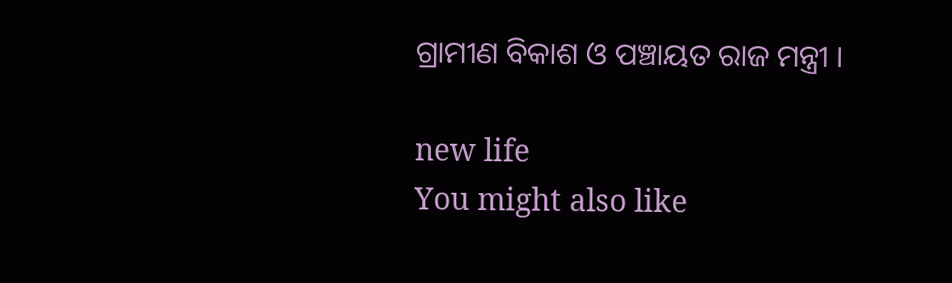ଗ୍ରାମୀଣ ବିକାଶ ଓ ପଞ୍ଚାୟତ ରାଜ ମନ୍ତ୍ରୀ ।

new life
You might also like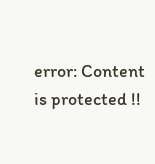error: Content is protected !!